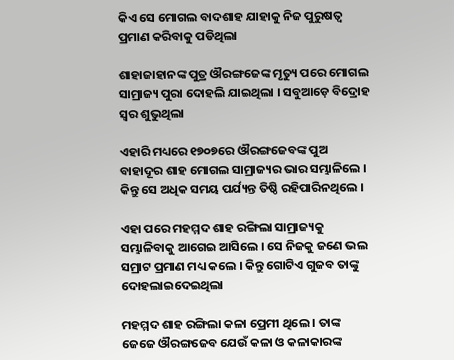କିଏ ସେ ମୋଗଲ ବାଦଶାହ ଯାହାକୁ ନିଜ ପୁରୁଷତ୍ବ ପ୍ରମାଣ କରିବାକୁ ପଡିଥିଲା

ଶାହାଜାହାନଙ୍କ ପୁତ୍ର ଔରଙ୍ଗଜେଙ୍କ ମୃତ୍ୟୁ ପରେ ମୋଗଲ ସାମ୍ରାଜ୍ୟ ପୁରା ଦୋହଲି ଯାଇଥିଲା । ସବୁଆଡ଼େ ବିଦ୍ରୋହ ସ୍ବର ଶୁଭୁଥିଲା

ଏହାରି ମଧ୍ୟରେ ୧୭୦୭ରେ ଔରଙ୍ଗଜେବଙ୍କ ପୁଅ ବାହାଦୂର ଶାହ ମୋଗଲ ସାମ୍ରାଜ୍ୟର ଭାର ସମ୍ଭାଳିଲେ । କିନ୍ତୁ ସେ ଅଧିକ ସମୟ ପର୍ଯ୍ୟନ୍ତ ତିଷ୍ଠି ରହିପାରିନଥିଲେ ।

ଏହା ପରେ ମହମ୍ମଦ ଶାହ ରଙ୍ଗିଲା ସାମ୍ରାଜ୍ୟକୁ ସମ୍ଭାଳିବାକୁ ଆଗେଇ ଆସିଲେ । ସେ ନିଜକୁ ଜଣେ ଭଲ ସମ୍ରାଟ ପ୍ରମାଣ ମଧ୍ୟ କଲେ । କିନ୍ତୁ ଗୋଟିଏ ଗୁଜବ ତାଙ୍କୁ ଦୋହଲାଇଦେଇଥିଲା

ମହମ୍ମଦ ଶାହ ରଙ୍ଗିଲା କଳା ପ୍ରେମୀ ଥିଲେ । ତାଙ୍କ ଜେଜେ ଔରଙ୍ଗଜେବ ଯେଉଁ କଳା ଓ କଳାକାରଙ୍କ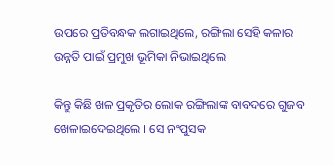ଉପରେ ପ୍ରତିବନ୍ଧକ ଲଗାଇଥିଲେ, ରଙ୍ଗିଲା ସେହି କଳାର ଉନ୍ନତି ପାଇଁ ପ୍ରମୁଖ ଭୂମିକା ନିଭାଇଥିଲେ

କିନ୍ତୁ କିଛି ଖଳ ପ୍ରକୃତିର ଲୋକ ରଙ୍ଗିଲାଙ୍କ ବାବଦରେ ଗୁଜବ ଖେଳାଇଦେଇଥିଲେ । ସେ ନଂପୁସକ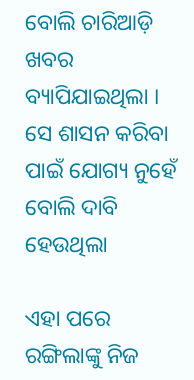ବୋଲି ଚାରିଆଡ଼ି ଖବର ବ୍ୟାପିଯାଇଥିଲା । ସେ ଶାସନ କରିବା ପାଇଁ ଯୋଗ୍ୟ ନୁହେଁ ବୋଲି ଦାବି ହେଉଥିଲା

ଏହା ପରେ ରଙ୍ଗିଲାଙ୍କୁ ନିଜ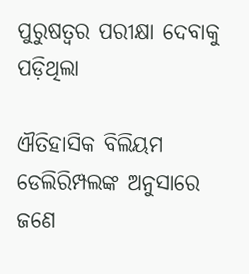ପୁରୁଷତ୍ବର ପରୀକ୍ଷା ଦେବାକୁ ପଡ଼ିଥିଲା

ଐତିହାସିକ ବିଲିୟମ ଡେଲିରିମ୍ପଲଙ୍କ ଅନୁସାରେ ଜଣେ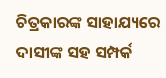ଚିତ୍ରକାରଙ୍କ ସାହାଯ୍ୟରେ ଦାସୀଙ୍କ ସହ ସମ୍ପର୍କ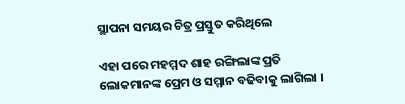ସ୍ଥାପନା ସମୟର ଚିତ୍ର ପ୍ରସ୍ତୁତ କରିଥିଲେ

ଏହା ପରେ ମହମ୍ମଦ ଶାହ ରଙ୍ଗିଲାଙ୍କ ପ୍ରତି ଲୋକମାନଙ୍କ ପ୍ରେମ ଓ ସମ୍ମାନ ବଢିବାକୁ ଲାଗିଲା ।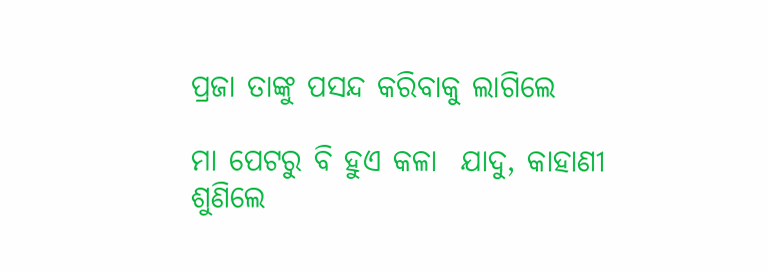ପ୍ରଜା ତାଙ୍କୁ ପସନ୍ଦ କରିବାକୁ ଲାଗିଲେ

ମା ପେଟରୁ ବି ହୁଏ କଳା  ଯାଦୁ, କାହାଣୀ ଶୁଣିଲେ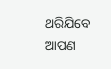ଥରିଯିବେ ଆପଣ